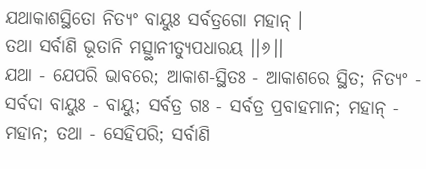ଯଥାକାଶସ୍ଥିତୋ ନିତ୍ୟଂ ବାୟୁଃ ସର୍ବତ୍ରଗୋ ମହାନ୍ ।
ତଥା ସର୍ବାଣି ଭୂତାନି ମତ୍ସ୍ଥାନୀତ୍ୟୁପଧାରୟ ।।୬।।
ଯଥା - ଯେପରି ଭାବରେ; ଆକାଶ-ସ୍ଥିତଃ - ଆକାଶରେ ସ୍ଥିତ; ନିତ୍ୟଂ - ସର୍ବଦା ବାୟୁଃ - ବାୟୁ; ସର୍ବତ୍ର ଗଃ - ସର୍ବତ୍ର ପ୍ରବାହମାନ; ମହାନ୍ - ମହାନ; ତଥା - ସେହିପରି; ସର୍ବାଣି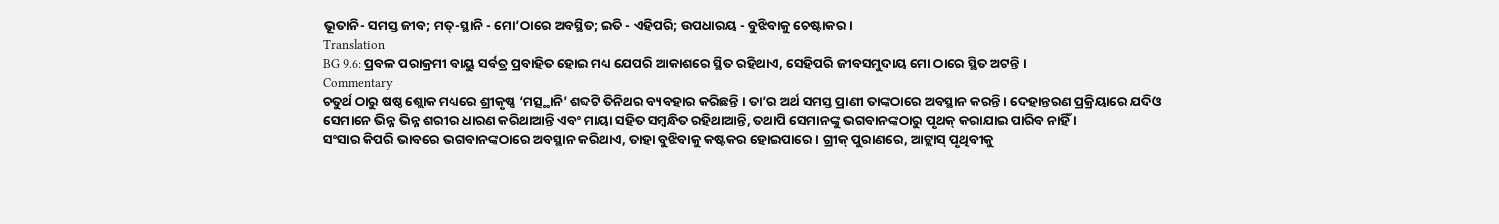ଭୂତାନି- ସମସ୍ତ ଜୀବ; ମତ୍-ସ୍ଥାନି - ମୋ’ଠାରେ ଅବସ୍ଥିତ; ଇତି - ଏହିପରି; ଉପଧାରୟ - ବୁଝିବାକୁ ଚେଷ୍ଟାକର ।
Translation
BG 9.6: ପ୍ରବଳ ପରାକ୍ରମୀ ବାୟୁ ସର୍ବତ୍ର ପ୍ରବାହିତ ହୋଇ ମଧ୍ୟ ଯେପରି ଆକାଶରେ ସ୍ଥିତ ରହିଥାଏ, ସେହିପରି ଜୀବସମୁଦାୟ ମୋ ଠାରେ ସ୍ଥିତ ଅଟନ୍ତି ।
Commentary
ଚତୁର୍ଥ ଠାରୁ ଷଷ୍ଠ ଶ୍ଲୋକ ମଧ୍ୟରେ ଶ୍ରୀକୃଷ୍ଣ ‘ମତ୍ସ୍ଥାନି’ ଶବ୍ଦଟି ତିନିଥର ବ୍ୟବହାର କରିଛନ୍ତି । ତା’ର ଅର୍ଥ ସମସ୍ତ ପ୍ରାଣୀ ତାଙ୍କଠାରେ ଅବସ୍ଥାନ କରନ୍ତି । ଦେହାନ୍ତରଣ ପ୍ରକ୍ରିୟାରେ ଯଦିଓ ସେମାନେ ଭିନ୍ନ ଭିନ୍ନ ଶରୀର ଧାରଣ କରିଥାଆନ୍ତି ଏବଂ ମାୟା ସହିତ ସମ୍ବନ୍ଧିତ ରହିଥାଆନ୍ତି, ତଥାପି ସେମାନଙ୍କୁ ଭଗବାନଙ୍କଠାରୁ ପୃଥକ୍ କରାଯାଇ ପାରିବ ନାହିଁ ।
ସଂସାର କିପରି ଭାବରେ ଭଗବାନଙ୍କଠାରେ ଅବସ୍ଥାନ କରିଥାଏ, ତାହା ବୁଝିବାକୁ କଷ୍ଟକର ହୋଇପାରେ । ଗ୍ରୀକ୍ ପୁରାଣରେ, ଆଟ୍ଲାସ୍ ପୃଥିବୀକୁ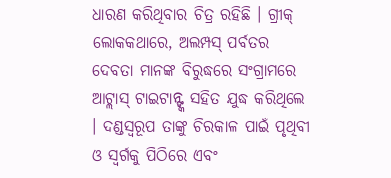ଧାରଣ କରିଥିବାର ଚିତ୍ର ରହିଛି । ଗ୍ରୀକ୍ ଲୋକକଥାରେ, ଅଲମ୍ପସ୍ ପର୍ବତର ଦେବତା ମାନଙ୍କ ବିରୁଦ୍ଧରେ ସଂଗ୍ରାମରେ ଆଟ୍ଲାସ୍ ଟାଇଟାନ୍ଙ୍କ ସହିତ ଯୁଦ୍ଧ କରିଥିଲେ । ଦଣ୍ଡସ୍ୱରୂପ ତାଙ୍କୁ ଚିରକାଳ ପାଇଁ ପୃଥିବୀ ଓ ସ୍ୱର୍ଗକୁ ପିଠିରେ ଏବଂ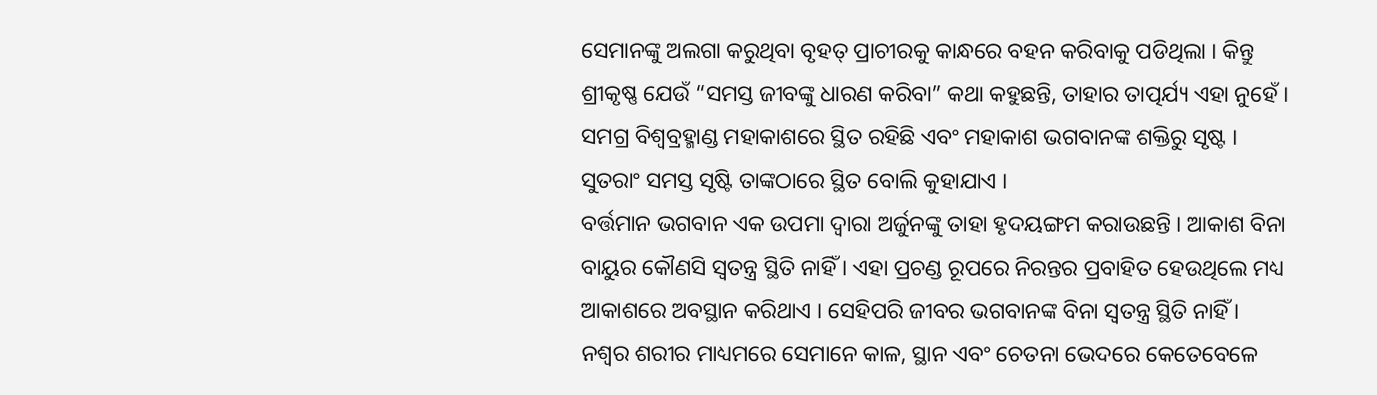ସେମାନଙ୍କୁ ଅଲଗା କରୁଥିବା ବୃହତ୍ ପ୍ରାଚୀରକୁ କାନ୍ଧରେ ବହନ କରିବାକୁ ପଡିଥିଲା । କିନ୍ତୁ ଶ୍ରୀକୃଷ୍ଣ ଯେଉଁ “ସମସ୍ତ ଜୀବଙ୍କୁ ଧାରଣ କରିବା” କଥା କହୁଛନ୍ତି, ତାହାର ତାତ୍ପର୍ଯ୍ୟ ଏହା ନୁହେଁ । ସମଗ୍ର ବିଶ୍ୱବ୍ରହ୍ମାଣ୍ଡ ମହାକାଶରେ ସ୍ଥିତ ରହିଛି ଏବଂ ମହାକାଶ ଭଗବାନଙ୍କ ଶକ୍ତିରୁ ସୃଷ୍ଟ । ସୁତରାଂ ସମସ୍ତ ସୃଷ୍ଟି ତାଙ୍କଠାରେ ସ୍ଥିତ ବୋଲି କୁହାଯାଏ ।
ବର୍ତ୍ତମାନ ଭଗବାନ ଏକ ଉପମା ଦ୍ୱାରା ଅର୍ଜୁନଙ୍କୁ ତାହା ହୃଦୟଙ୍ଗମ କରାଉଛନ୍ତି । ଆକାଶ ବିନା ବାୟୁର କୌଣସି ସ୍ୱତନ୍ତ୍ର ସ୍ଥିତି ନାହିଁ । ଏହା ପ୍ରଚଣ୍ଡ ରୂପରେ ନିରନ୍ତର ପ୍ରବାହିତ ହେଉଥିଲେ ମଧ୍ୟ ଆକାଶରେ ଅବସ୍ଥାନ କରିଥାଏ । ସେହିପରି ଜୀବର ଭଗବାନଙ୍କ ବିନା ସ୍ୱତନ୍ତ୍ର ସ୍ଥିତି ନାହିଁ । ନଶ୍ୱର ଶରୀର ମାଧ୍ୟମରେ ସେମାନେ କାଳ, ସ୍ଥାନ ଏବଂ ଚେତନା ଭେଦରେ କେତେବେଳେ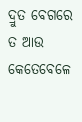ଦ୍ରୁତ ବେଗରେ ତ ଆଉ କେତେବେଳେ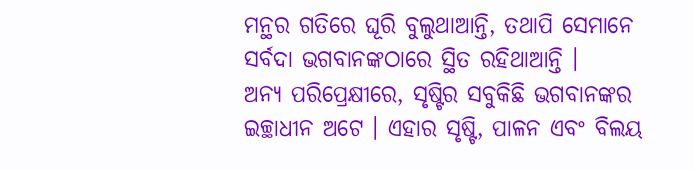ମନ୍ଥର ଗତିରେ ଘୂରି ବୁଲୁଥାଆନ୍ତି, ତଥାପି ସେମାନେ ସର୍ବଦା ଭଗବାନଙ୍କଠାରେ ସ୍ଥିତ ରହିଥାଆନ୍ତି ।
ଅନ୍ୟ ପରିପ୍ରେକ୍ଷୀରେ, ସୃଷ୍ଟିର ସବୁକିଛି ଭଗବାନଙ୍କର ଇଚ୍ଛାଧୀନ ଅଟେ । ଏହାର ସୃଷ୍ଟି, ପାଳନ ଏବଂ ବିଲୟ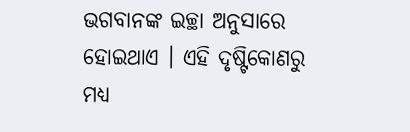ଭଗବାନଙ୍କ ଇଚ୍ଛା ଅନୁସାରେ ହୋଇଥାଏ । ଏହି ଦୃଷ୍ଟିକୋଣରୁ ମଧ୍ୟ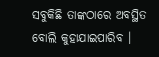ସବୁକିଛି ତାଙ୍କଠାରେ ଅବସ୍ଥିତ ବୋଲି କୁହାଯାଇପାରିବ ।